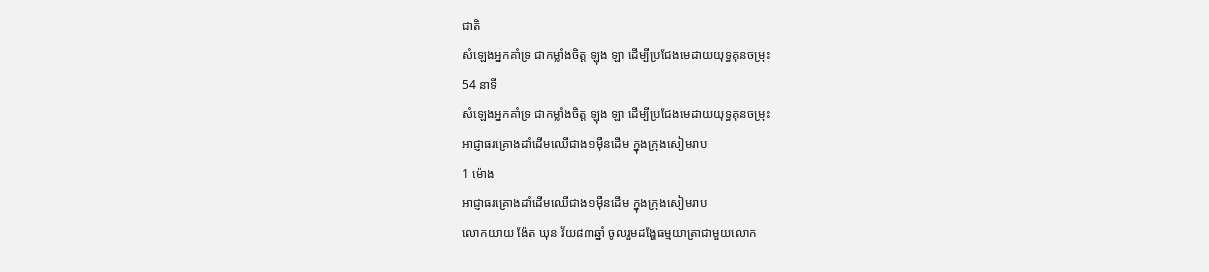ជាតិ
សំឡេងអ្នកគាំទ្រ ជាកម្លាំងចិត្ត ឡុង ឡា ដើម្បីប្រជែងមេដាយយុទ្ធគុនចម្រុះ
54 នាទី
សំឡេងអ្នកគាំទ្រ ជាកម្លាំងចិត្ត ឡុង ឡា ដើម្បីប្រជែងមេដាយយុទ្ធគុនចម្រុះ
អាជ្ញាធរគ្រោងដាំដើមឈើជាង១ម៉ឺនដើម ក្នុងក្រុងសៀមរាប
1 ម៉ោង
អាជ្ញាធរគ្រោងដាំដើមឈើជាង១ម៉ឺនដើម ក្នុងក្រុងសៀមរាប
លោកយាយ ង៉ែត ឃុន វ័យ៨៣ឆ្នាំ ចូលរួមដង្ហែធម្មយាត្រាជាមួយលោក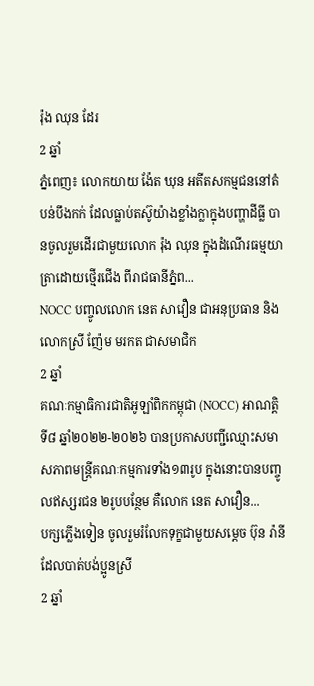រ៉ុង ឈុន ដែរ
2 ឆ្នាំ
ភ្នំពេញ៖ លោកយាយ ង៉ែត ឃុន អតីតសកម្មជននៅតំបន់បឹងកក់ ដែលធ្លាប់តស៊ូយ៉ាងខ្លាំងក្លាក្នុងបញ្ហាដីធ្លី បានចូលរួមដើរជាមួយលោក រ៉ុង ឈុន ក្នុងដំណើរធម្មយាត្រាដោយថ្មើរជើង ពីរាជធានីភ្នំព...
NOCC បញ្ចូលលោក នេត សាវឿន ជាអនុប្រធាន និងលោកស្រី ញ៉ែម មរកត ជាសមាជិក
2 ឆ្នាំ
គណៈកម្មាធិការជាតិអូឡាំពិកកម្ពុជា (NOCC) អាណត្តិទី៨ ឆ្នាំ២០២២-២០២៦ បានប្រកាសបញ្ជីឈ្មោះសមាសភាពមន្រ្តីគណៈកម្មការទាំង១៣រូប ក្នុងនោះបានបញ្ចូលឥស្សរជន ២រូបបន្ថែម គឺលោក នេត សាវឿន...
បក្សភ្លើងទៀន ចូលរួមរំលែកទុក្ខជាមួយសម្តេច ប៊ុន រ៉ានី ដែលបាត់បង់ប្អូនស្រី
2 ឆ្នាំ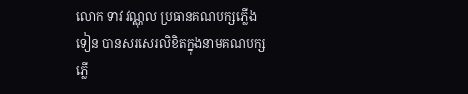លោក ទាវ វណ្ណុល ប្រធានគណបក្សភ្លើងទៀន បានសរសេរលិខិតក្នុងនាមគណបក្សភ្លើ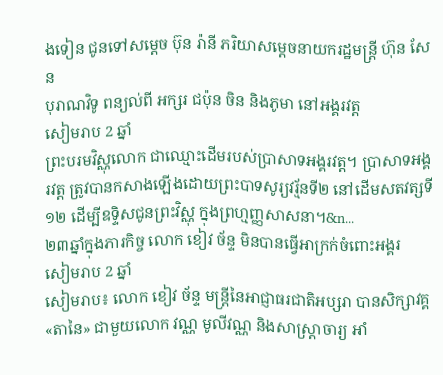ងទៀន ជូនទៅសម្តេច ប៊ុន រ៉ានី ភរិយាសម្តេចនាយករដ្ឋមន្រ្តី ហ៊ុន សែន
បុរាណវិទូ ពន្យល់ពី អក្សរ ជប៉ុន ចិន និងភូមា នៅអង្គរវត្ត
សៀមរាប 2 ឆ្នាំ
ព្រះបរមវិស្ណុលោក ជាឈ្មោះដើមរបស់ប្រាសាទអង្គរវត្ត។ ប្រាសាទអង្គរវត្ត ត្រូវបានកសាងឡើងដោយព្រះបាទសូរ្យវរ្ម័នទី២ នៅដើមសតវត្សទី១២ ដើម្បីឧទ្ទិសជូនព្រះវិស្ណុ ក្នុងព្រហ្មញ្ញសាសនា។&n...
២៣ឆ្នាំក្នុងភារកិច្ច លោក ខៀវ ច័ន្ទ មិនបានធ្វើអាក្រក់ចំពោះអង្គរ
សៀមរាប 2 ឆ្នាំ
សៀមរាប៖ លោក ខៀវ ច័ន្ទ មន្រ្តីនៃអាជ្ញាធរជាតិអប្សរា បានសិក្សាវគ្គ «តានៃ» ជាមួយលោក វណ្ណ មូលីវណ្ណ និងសាស្រ្តាចារ្យ អាំ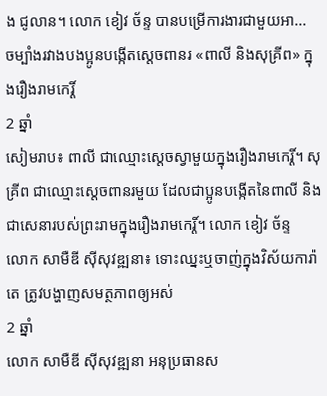ង ជូលាន។ លោក ខៀវ ច័ន្ទ បានបម្រើការងារជាមួយអា...
ចម្បាំងរវាងបងប្អូនបង្កើតស្ដេចពានរ «ពាលី និងសុគ្រីព» ក្នុងរឿងរាមកេរ្តិ៍
2 ឆ្នាំ
សៀមរាប៖ ពាលី ជាឈ្មោះស្ដេចស្វាមួយក្នុងរឿងរាមកេរ្តិ៍។ សុគ្រីព ជាឈ្មោះស្ដេចពានរមួយ ដែលជាប្អូនបង្កើតនៃពាលី និងជាសេនារបស់ព្រះរាមក្នុងរឿងរាមកេរ្ដិ៍។ លោក ខៀវ ច័ន្ទ
លោក សាមឺឌី ស៊ីសុវឌ្ឍនា៖ ទោះឈ្នះឬចាញ់ក្នុងវិស័យការ៉ាតេ ត្រូវបង្ហាញសមត្ថភាពឲ្យអស់
2 ឆ្នាំ
លោក សាមឺឌី ស៊ីសុវឌ្ឍនា អនុប្រធានស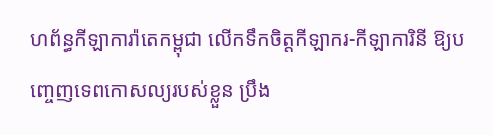ហព័ន្ធកីឡាការ៉ាតេកម្ពុជា លើកទឹកចិត្តកីឡាករ-កីឡាការិនី ឱ្យបញ្ចេញទេពកោសល្យរបស់ខ្លួន ប្រឹង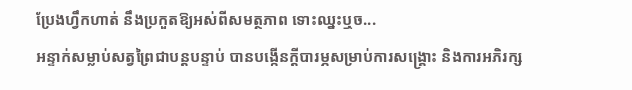ប្រែងហ្វឹកហាត់ នឹងប្រកួតឱ្យអស់ពីសមត្ថភាព ទោះឈ្នះឬច...
អន្ទាក់សម្លាប់សត្វព្រៃជាបន្តបន្ទាប់ បានបង្កើនក្តីបារម្ភសម្រាប់ការសង្គ្រោះ និងការអភិរក្ស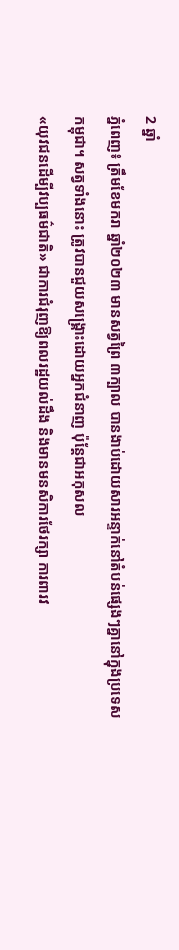2 ឆ្នាំ
ភ្នំពេញ៖ ត្រឹមខែមករា ឆ្នាំ២០២៣ មានសត្វព្រៃ ៣ក្បាល បានងាប់ដោយសារអន្ទាក់នៅតំបន់ផ្សេងៗគ្នានៅក្នុងប្រទេសកម្ពុជា។ សត្វទាំងនោះ ត្រូវបានជួយសង្គ្រោះដោយអ្នកជំនាញ ប៉ុន្ដែជាអកុសល
«យុវជនដើម្បីវប្បធម៌ជាតិ» ជាការជំរុញឱ្យពលរដ្ឋយល់ដឹង និងមានមនសិការថែរក្សា ការពារវ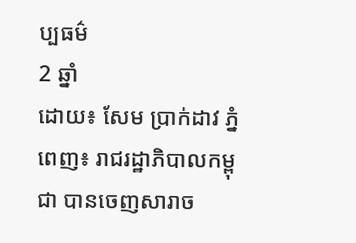ប្បធម៌
2 ឆ្នាំ
ដោយ៖ សែម ប្រាក់ដាវ ភ្នំពេញ៖ រាជរដ្ឋាភិបាលកម្ពុជា បានចេញសារាច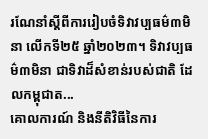រណែនាំស្តីពីការរៀបចំទិវាវប្បធម៌៣មិនា លើកទី២៥ ឆ្នាំ២០២៣។ ទិវាវប្បធម៌៣មិនា ជាទិវាដ៏សំខាន់របស់ជាតិ ដែលកម្ពុជាត...
គោលការណ៍ និងនីតិវិធីនៃការ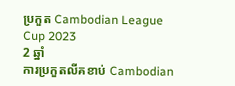ប្រកួត Cambodian League Cup 2023
2 ឆ្នាំ
ការប្រកួតលីគខាប់ Cambodian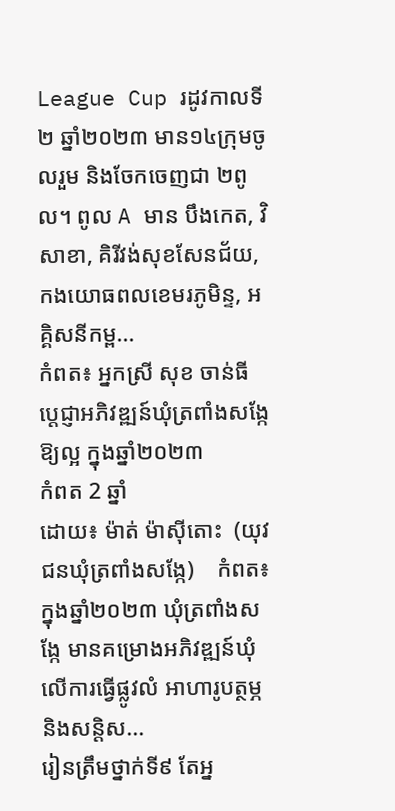League Cup រដូវកាលទី២ ឆ្នាំ២០២៣ មាន១៤ក្រុមចូលរួម និងចែកចេញជា ២ពូល។ ពូល A មាន បឹងកេត, វិសាខា, គិរីវង់សុខសែនជ័យ, កងយោធពលខេមរភូមិន្ទ, អគ្គិសនីកម្ព...
កំពត៖ អ្នកស្រី សុខ ចាន់ធី  ប្ដេជ្ញាអភិវឌ្ឍន៍ឃុំត្រពាំងសង្កែឱ្យល្អ ក្នុងឆ្នាំ២០២៣
កំពត 2 ឆ្នាំ
ដោយ៖ ម៉ាត់ ម៉ាស៊ីតោះ  (យុវជនឃុំត្រពាំងសង្កែ)    កំពត៖ ក្នុងឆ្នាំ២០២៣ ឃុំត្រពាំងសង្កែ មានគម្រោងអភិវឌ្ឍន៍ឃុំ លើការធ្វើផ្លូវលំ អាហារូបត្ថម្ភ  និងសន្តិស...
រៀនត្រឹមថ្នាក់ទី៩ តែអ្ន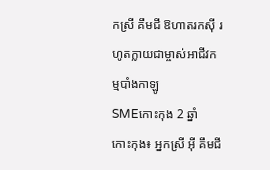កស្រី គឹមជី ឱហាតរកស៊ី រហូតក្លាយជាម្ចាស់អាជីវកម្មបាំងកាឡូ
SMEកោះកុង 2 ឆ្នាំ
កោះកុង៖ អ្នកស្រី អ៊ី គឹមជី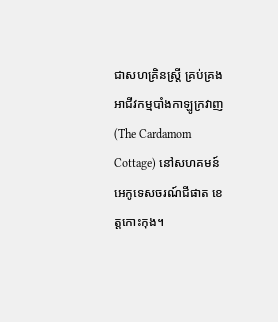ជាសហគ្រិនស្ត្រី គ្រប់គ្រងអាជីវកម្មបាំងកាឡូក្រវាញ (The Cardamom Cottage) នៅសហគមន៍អេកូទេសចរណ៍ជីផាត ខេត្តកោះកុង។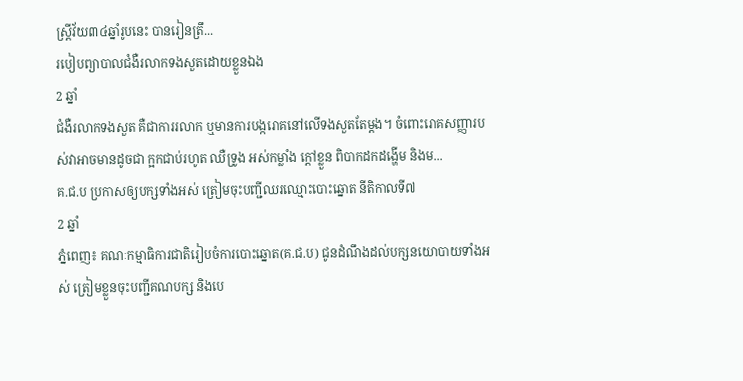ស្ត្រីវ័យ៣៤ឆ្នាំរូបនេះ បានរៀនត្រឹ...
របៀបព្យាបាលជំងឺរលាកទងសួតដោយខ្លួនឯង
2 ឆ្នាំ
ជំងឺរលាកទងសួត គឺជាការរលាក ឬមានការបង្ករោគនៅលើទងសួតតែម្តង។ ចំពោះរោគសញ្ញារបស់វាអាចមានដូចជា ក្អកជាប់រហូត ឈឺទ្រូង អស់កម្លាំង ក្តៅខ្លួន ពិបាកដកដង្ហើម និងម...
គ.ជ.ប ប្រកាសឲ្យបក្សទាំងអស់ ត្រៀមចុះបញ្ជីឈរឈ្មោះបោះឆ្នោត នីតិកាលទី៧
2 ឆ្នាំ
ភ្នំពេញ៖ គណៈកម្មាធិការជាតិរៀបចំការបោះឆ្នោត(គ.ជ.ប) ជូនដំណឹងដល់បក្សនយោបាយទាំងអស់ ត្រៀមខ្លួនចុះបញ្ជីគណបក្ស និងបេ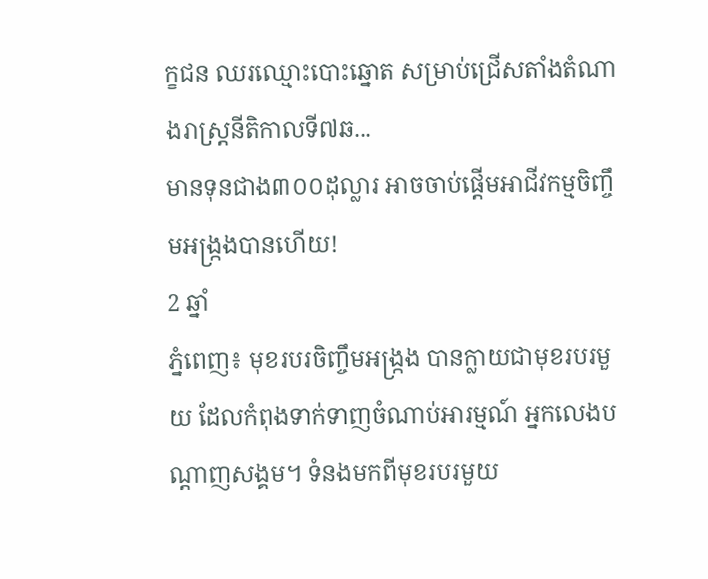ក្ខជន ឈរឈ្មោះបោះឆ្នោត សម្រាប់ជ្រើសតាំងតំណាងរាស្រ្តនីតិកាលទី៧ឆ...
មានទុនជាង៣០០ដុល្លារ អាចចាប់ផ្ដើមអាជីវកម្មចិញ្ចឹមអង្ក្រងបានហើយ!
2 ឆ្នាំ
ភ្នំពេញ៖ មុខរបរចិញ្ចឹមអង្ក្រង បានក្លាយជាមុខរបរមួយ ដែលកំពុងទាក់ទាញចំណាប់អារម្មណ៍ អ្នកលេងបណ្ដាញសង្គម។ ទំនងមកពីមុខរបរមួយ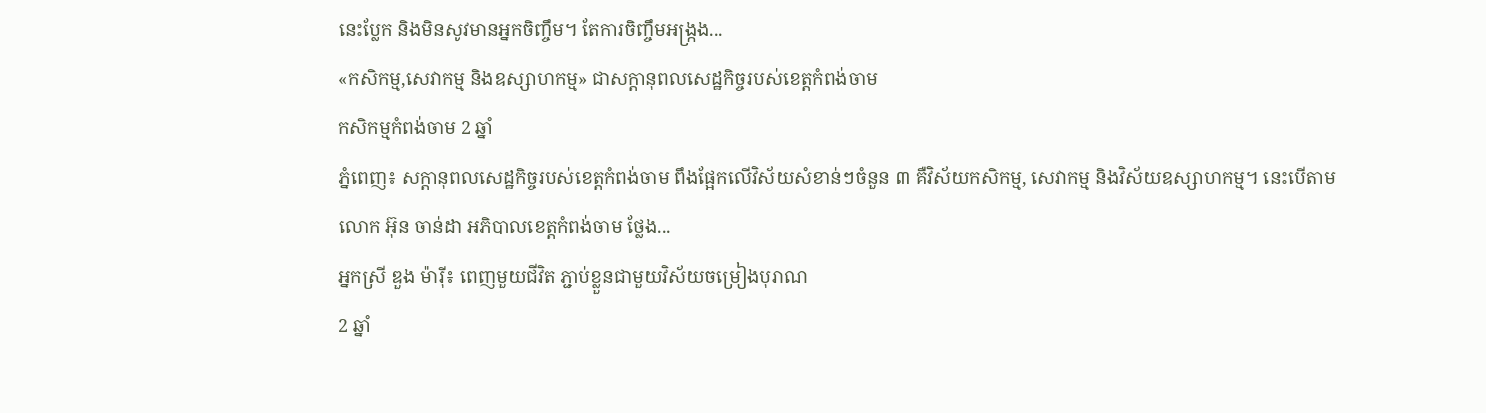នេះប្លែក និងមិនសូវមានអ្នកចិញ្ចឹម។ តែការចិញ្ចឹមអង្ក្រង...
«កសិកម្ម,សេវាកម្ម និងឧស្សាហកម្ម» ជាសក្ដានុពលសេដ្ឋកិច្ចរបស់ខេត្តកំពង់ចាម
កសិកម្មកំពង់ចាម 2 ឆ្នាំ
ភ្នំពេញ៖ សក្ដានុពលសេដ្ឋកិច្ចរបស់ខេត្តកំពង់ចាម ពឹងផ្អែកលើវិស័យសំខាន់ៗចំនួន ៣ គឺវិស័យកសិកម្ម, សេវាកម្ម និងវិស័យឧស្សាហកម្ម។ នេះបើតាមលោក អ៊ុន ចាន់ដា អភិបាលខេត្តកំពង់ចាម ថ្លែង...
អ្នកស្រី ឌួង ម៉ារ៉ី៖ ពេញមួយជីវិត ភ្ជាប់ខ្លួនជាមួយវិស័យចម្រៀងបុរាណ
2 ឆ្នាំ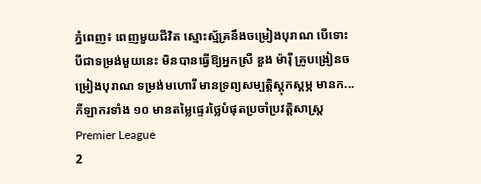ភ្នំពេញ៖ ពេញមួយជីវិត ស្មោះស្ម័គ្រនឹងចម្រៀងបុរាណ បើទោះបីជាទម្រង់មួយនេះ មិនបានធ្វើឱ្យអ្នកស្រី ឌួង ម៉ារ៉ី គ្រូបង្រៀនចម្រៀងបុរាណ ទម្រង់មហោរី មានទ្រព្យសម្បត្តិស្ដុកស្ដម្ភ មានក...
កីឡាករទាំង ១០ មានតម្លៃផ្ទេរថ្លៃបំផុតប្រចាំប្រវត្តិសាស្ត្រ Premier League
2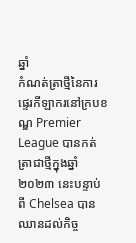ឆ្នាំ
កំណត់ត្រាថ្មីនៃការផ្ទេរកីឡាករនៅក្របខណ្ឌ Premier League បានកត់ត្រាជាថ្មីក្នុងឆ្នាំ ២០២៣ នេះបន្ទាប់ពី Chelsea បានឈានដល់កិច្ច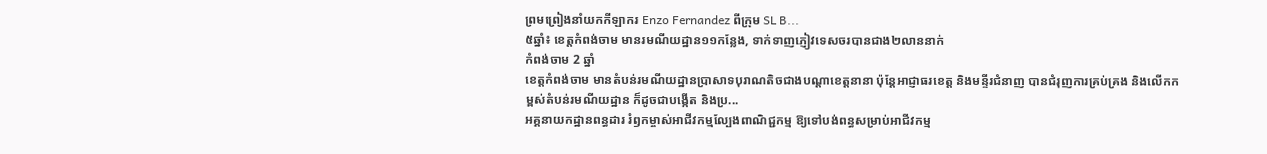ព្រមព្រៀងនាំយកកីឡាករ Enzo Fernandez ពីក្រុម SL B...
៥ឆ្នាំ៖ ខេត្តកំពង់ចាម មានរមណីយដ្ឋាន១១កន្លែង, ទាក់ទាញភ្ញៀវទេសចរបានជាង២លាននាក់
កំពង់ចាម 2 ឆ្នាំ
ខេត្តកំពង់ចាម មានតំបន់រមណីយដ្ឋានប្រាសាទបុរាណតិចជាងបណ្តាខេត្តនានា ប៉ុន្តែអាជ្ញាធរខេត្ត និងមន្ទីរជំនាញ បានជំរុញការគ្រប់គ្រង និងលើកកម្ពស់តំបន់រមណីយដ្ឋាន ក៏ដូចជាបង្កើត និងប្រ...
អគ្គនាយកដ្ឋានពន្ធដារ រំឭកម្ចាស់អាជីវកម្មល្បែងពាណិជ្ជកម្ម ឱ្យទៅបង់ពន្ធសម្រាប់អាជីវកម្ម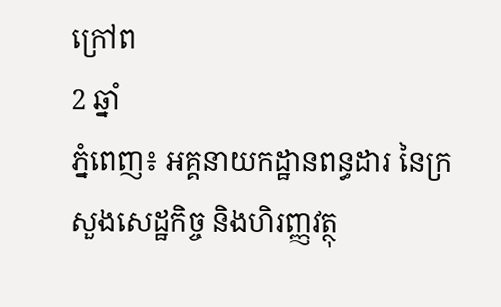ក្រៅព
2 ឆ្នាំ
ភ្នំពេញ៖ អគ្គនាយកដ្ឋានពន្ធដារ នៃក្រសួងសេដ្ឋកិច្ច និងហិរញ្ញវត្ថុ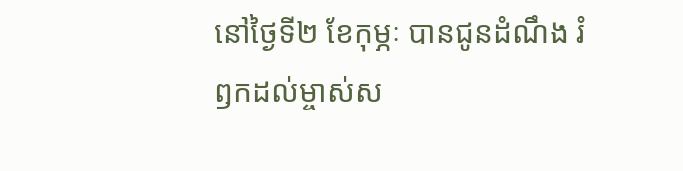នៅថ្ងៃទី២ ខែកុម្ភៈ បានជូនដំណឹង រំឭកដល់ម្ចាស់ស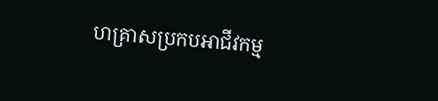ហគ្រាសប្រកបអាជីវកម្ម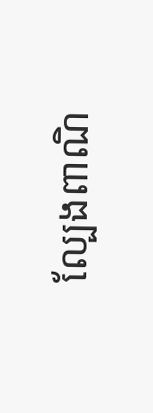ល្បែងពាណិ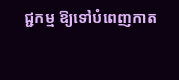ជ្ជកម្ម ឱ្យទៅបំពេញកាត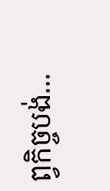ព្វកិច្ចបង់...